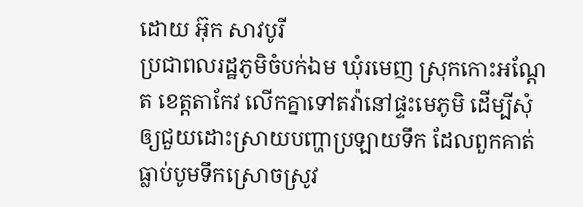ដោយ អ៊ុក សាវបូរី
ប្រជាពលរដ្ឋភូមិចំបក់ឯម ឃុំរមេញ ស្រុកកោះអណ្ដែត ខេត្តតាកែវ លើកគ្នាទៅតវ៉ានៅផ្ទះមេភូមិ ដើម្បីសុំឲ្យជួយដោះស្រាយបញ្ហាប្រឡាយទឹក ដែលពួកគាត់ធ្លាប់បូមទឹកស្រោចស្រូវ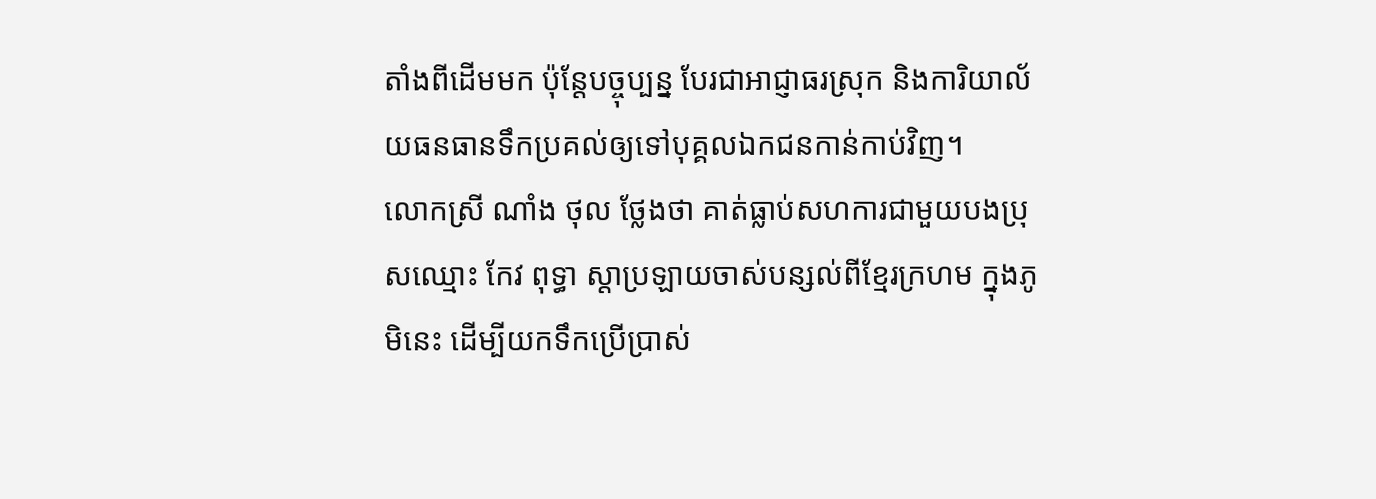តាំងពីដើមមក ប៉ុន្តែបច្ចុប្បន្ន បែរជាអាជ្ញាធរស្រុក និងការិយាល័យធនធានទឹកប្រគល់ឲ្យទៅបុគ្គលឯកជនកាន់កាប់វិញ។
លោកស្រី ណាំង ថុល ថ្លែងថា គាត់ធ្លាប់សហការជាមួយបងប្រុសឈ្មោះ កែវ ពុទ្ធា ស្តាប្រឡាយចាស់បន្សល់ពីខ្មែរក្រហម ក្នុងភូមិនេះ ដើម្បីយកទឹកប្រើប្រាស់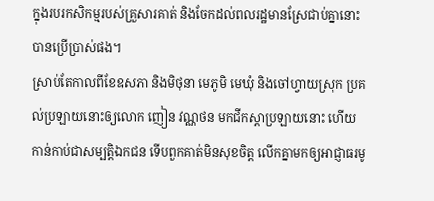ក្នុងរបរកសិកម្មរបស់គ្រួសារគាត់ និងចែកដល់ពលរដ្ឋមានស្រែជាប់គ្នានោះបានប្រើប្រាស់ផង។
ស្រាប់តែកាលពីខែឧសភា និងមិថុនា មេភូមិ មេឃុំ និងចៅហ្វាយស្រុក ប្រគល់ប្រឡាយនោះឲ្យលោក ញៀន វណ្ណថន មកជីកស្តាប្រឡាយនោះ ហើយកាន់កាប់ជាសម្បត្តិឯកជន ទើបពួកគាត់មិនសុខចិត្ត លើកគ្នាមកឲ្យអាជ្ញាធរមូ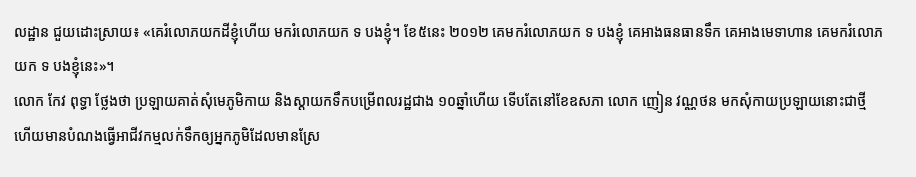លដ្ឋាន ជួយដោះស្រាយ៖ «គេរំលោភយកដីខ្ញុំហើយ មករំលោភយក ទ បងខ្ញុំ។ ខែ៥នេះ ២០១២ គេមករំលោភយក ទ បងខ្ញុំ គេអាងធនធានទឹក គេអាងមេទាហាន គេមករំលោភយក ទ បងខ្ញុំនេះ»។
លោក កែវ ពុទ្ធា ថ្លែងថា ប្រឡាយគាត់សុំមេភូមិកាយ និងស្តាយកទឹកបម្រើពលរដ្ឋជាង ១០ឆ្នាំហើយ ទើបតែនៅខែឧសភា លោក ញៀន វណ្ណថន មកសុំកាយប្រឡាយនោះជាថ្មី ហើយមានបំណងធ្វើអាជីវកម្មលក់ទឹកឲ្យអ្នកភូមិដែលមានស្រែ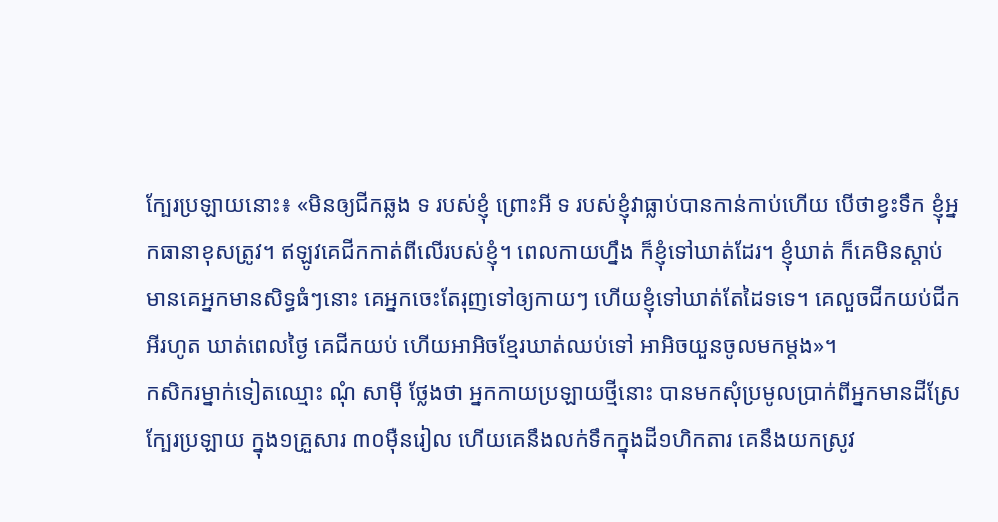ក្បែរប្រឡាយនោះ៖ «មិនឲ្យជីកឆ្លង ទ របស់ខ្ញុំ ព្រោះអី ទ របស់ខ្ញុំវាធ្លាប់បានកាន់កាប់ហើយ បើថាខ្វះទឹក ខ្ញុំអ្នកធានាខុសត្រូវ។ ឥឡូវគេជីកកាត់ពីលើរបស់ខ្ញុំ។ ពេលកាយហ្នឹង ក៏ខ្ញុំទៅឃាត់ដែរ។ ខ្ញុំឃាត់ ក៏គេមិនស្តាប់ មានគេអ្នកមានសិទ្ធធំៗនោះ គេអ្នកចេះតែរុញទៅឲ្យកាយៗ ហើយខ្ញុំទៅឃាត់តែដៃទទេ។ គេលួចជីកយប់ជីកអីរហូត ឃាត់ពេលថ្ងៃ គេជីកយប់ ហើយអាអិចខ្មែរឃាត់ឈប់ទៅ អាអិចយួនចូលមកម្តង»។
កសិករម្នាក់ទៀតឈ្មោះ ណុំ សាម៉ី ថ្លែងថា អ្នកកាយប្រឡាយថ្មីនោះ បានមកសុំប្រមូលប្រាក់ពីអ្នកមានដីស្រែក្បែរប្រឡាយ ក្នុង១គ្រួសារ ៣០ម៉ឺនរៀល ហើយគេនឹងលក់ទឹកក្នុងដី១ហិកតារ គេនឹងយកស្រូវ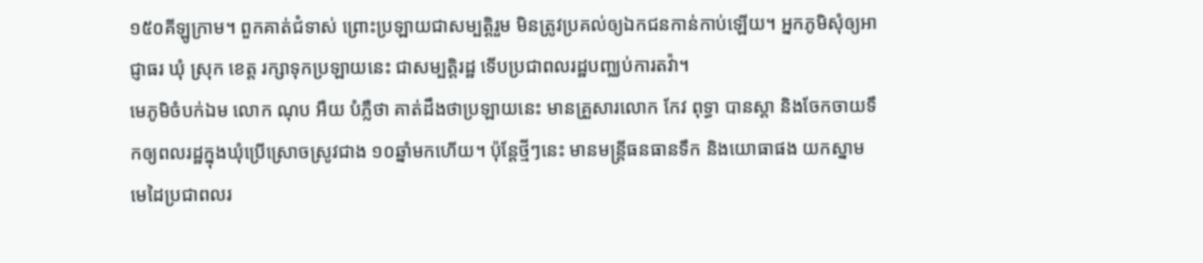១៥០គីឡូក្រាម។ ពួកគាត់ជំទាស់ ព្រោះប្រឡាយជាសម្បត្តិរួម មិនត្រូវប្រគល់ឲ្យឯកជនកាន់កាប់ឡើយ។ អ្នកភូមិសុំឲ្យអាជ្ញាធរ ឃុំ ស្រុក ខេត្ត រក្សាទុកប្រឡាយនេះ ជាសម្បត្តិរដ្ឋ ទើបប្រជាពលរដ្ឋបញ្ឈប់ការតវ៉ា។
មេភូមិចំបក់ឯម លោក ណុប អឺយ បំភ្លឺថា គាត់ដឹងថាប្រឡាយនេះ មានគ្រួសារលោក កែវ ពុទ្ធា បានស្តា និងចែកចាយទឹកឲ្យពលរដ្ឋក្នុងឃុំប្រើស្រោចស្រូវជាង ១០ឆ្នាំមកហើយ។ ប៉ុន្តែថ្មីៗនេះ មានមន្ត្រីធនធានទឹក និងយោធាផង យកស្នាមមេដៃប្រជាពលរ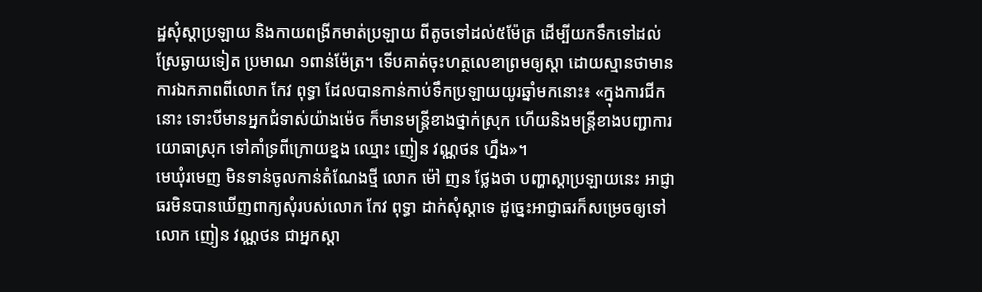ដ្ឋសុំស្តាប្រឡាយ និងកាយពង្រីកមាត់ប្រឡាយ ពីតូចទៅដល់៥ម៉ែត្រ ដើម្បីយកទឹកទៅដល់ស្រែឆ្ងាយទៀត ប្រមាណ ១ពាន់ម៉ែត្រ។ ទើបគាត់ចុះហត្ថលេខាព្រមឲ្យស្តា ដោយស្មានថាមានការឯកភាពពីលោក កែវ ពុទ្ធា ដែលបានកាន់កាប់ទឹកប្រឡាយយូរឆ្នាំមកនោះ៖ «ក្នុងការជីកនោះ ទោះបីមានអ្នកជំទាស់យ៉ាងម៉េច ក៏មានមន្ត្រីខាងថ្នាក់ស្រុក ហើយនិងមន្ត្រីខាងបញ្ជាការយោធាស្រុក ទៅគាំទ្រពីក្រោយខ្នង ឈ្មោះ ញៀន វណ្ណថន ហ្នឹង»។
មេឃុំរមេញ មិនទាន់ចូលកាន់តំណែងថ្មី លោក ម៉ៅ ញន ថ្លែងថា បញ្ហាស្តាប្រឡាយនេះ អាជ្ញាធរមិនបានឃើញពាក្យសុំរបស់លោក កែវ ពុទ្ធា ដាក់សុំស្តាទេ ដូច្នេះអាជ្ញាធរក៏សម្រេចឲ្យទៅលោក ញៀន វណ្ណថន ជាអ្នកស្តា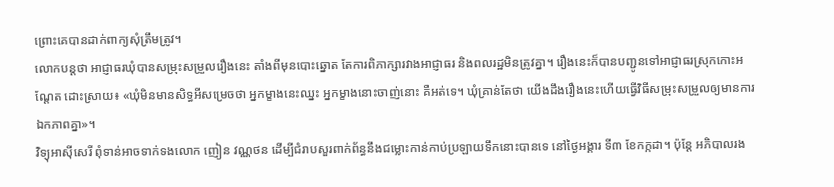ព្រោះគេបានដាក់ពាក្យសុំត្រឹមត្រូវ។
លោកបន្តថា អាជ្ញាធរឃុំបានសម្រុះសម្រួលរឿងនេះ តាំងពីមុនបោះឆ្នោត តែការពិភាក្សារវាងអាជ្ញាធរ និងពលរដ្ឋមិនត្រូវគ្នា។ រឿងនេះក៏បានបញ្ជូនទៅអាជ្ញាធរស្រុកកោះអណ្ដែត ដោះស្រាយ៖ «ឃុំមិនមានសិទ្ធអីសម្រេចថា អ្នកម្ខាងនេះឈ្នះ អ្នកម្ខាងនោះចាញ់នោះ គឺអត់ទេ។ ឃុំគ្រាន់តែថា យើងដឹងរឿងនេះហើយធ្វើវិធីសម្រុះសម្រួលឲ្យមានការឯកភាពគ្នា»។
វិទ្យុអាស៊ីសេរី ពុំទាន់អាចទាក់ទងលោក ញៀន វណ្ណថន ដើម្បីជំរាបសួរពាក់ព័ន្ធនឹងជម្លោះកាន់កាប់ប្រឡាយទឹកនោះបានទេ នៅថ្ងៃអង្គារ ទី៣ ខែកក្កដា។ ប៉ុន្តែ អភិបាលរង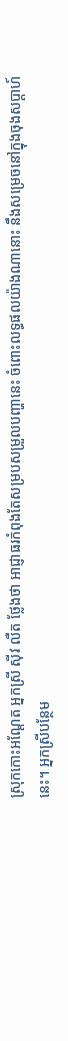ស្រុកកោះអណ្ដែត អ្នកស្រី ស៊ីវ លឺត ថ្លែងថា អាជ្ញាធរកំពុងតែសម្របសម្រួលបញ្ហានេះ ចំពោះលទ្ធផលយ៉ាងណានោះ នឹងសម្រេចនៅក្នុងចុងសប្ដាហ៍នេះ។ អ្នកស្រីបន្ថែម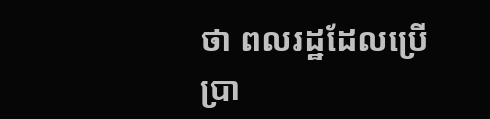ថា ពលរដ្ឋដែលប្រើប្រា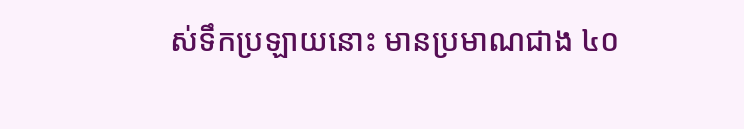ស់ទឹកប្រឡាយនោះ មានប្រមាណជាង ៤០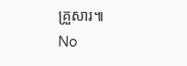គ្រួសារ៕
No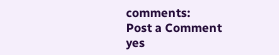comments:
Post a Comment
yes